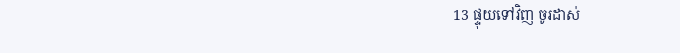13 ផ្ទុយទៅវិញ ចូរដាស់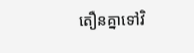តឿនគ្នាទៅវិ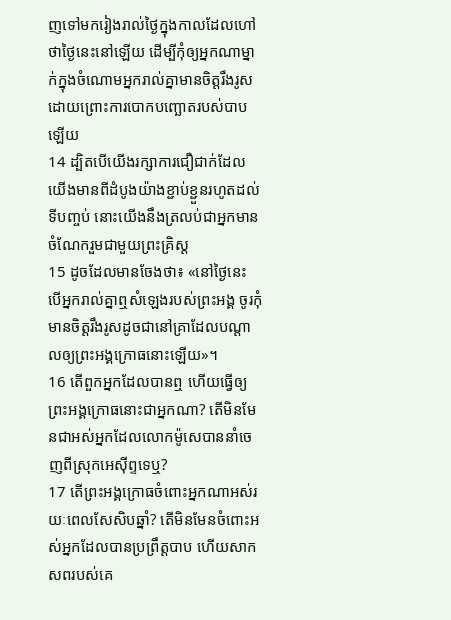ញទៅមករៀងរាល់ថ្ងៃក្នុងកាលដែលហៅថាថ្ងៃនេះនៅឡើយ ដើម្បីកុំឲ្យអ្នកណាម្នាក់ក្នុងចំណោមអ្នករាល់គ្នាមានចិត្ដរឹងរូសដោយព្រោះការបោកបញ្ឆោតរបស់បាបឡើយ
14 ដ្បិតបើយើងរក្សាការជឿជាក់ដែលយើងមានពីដំបូងយ៉ាងខ្ជាប់ខ្ជួនរហូតដល់ទីបញ្ចប់ នោះយើងនឹងត្រលប់ជាអ្នកមានចំណែករួមជាមួយព្រះគ្រិស្ដ
15 ដូចដែលមានចែងថា៖ «នៅថ្ងៃនេះ បើអ្នករាល់គ្នាឮសំឡេងរបស់ព្រះអង្គ ចូរកុំមានចិត្តរឹងរូសដូចជានៅគ្រាដែលបណ្ដាលឲ្យព្រះអង្គក្រោធនោះឡើយ»។
16 តើពួកអ្នកដែលបានឮ ហើយធ្វើឲ្យព្រះអង្គក្រោធនោះជាអ្នកណា? តើមិនមែនជាអស់អ្នកដែលលោកម៉ូសេបាននាំចេញពីស្រុកអេស៊ីព្ទទេឬ?
17 តើព្រះអង្គក្រោធចំពោះអ្នកណាអស់រយៈពេលសែសិបឆ្នាំ? តើមិនមែនចំពោះអស់អ្នកដែលបានប្រព្រឹត្តបាប ហើយសាកសពរបស់គេ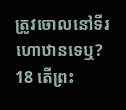ត្រូវចោលនៅទីរហោឋានទេឬ?
18 តើព្រះ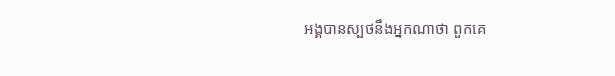អង្គបានស្បថនឹងអ្នកណាថា ពួកគេ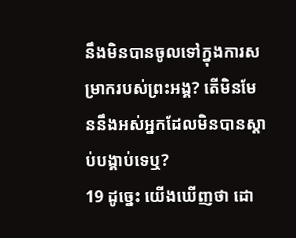នឹងមិនបានចូលទៅក្នុងការសម្រាករបស់ព្រះអង្គ? តើមិនមែននឹងអស់អ្នកដែលមិនបានស្ដាប់បង្គាប់ទេឬ?
19 ដូច្នេះ យើងឃើញថា ដោ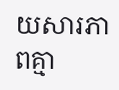យសារភាពគ្មា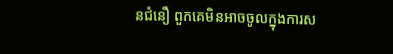នជំនឿ ពួកគេមិនអាចចូលក្នុងការស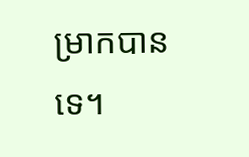ម្រាកបានទេ។